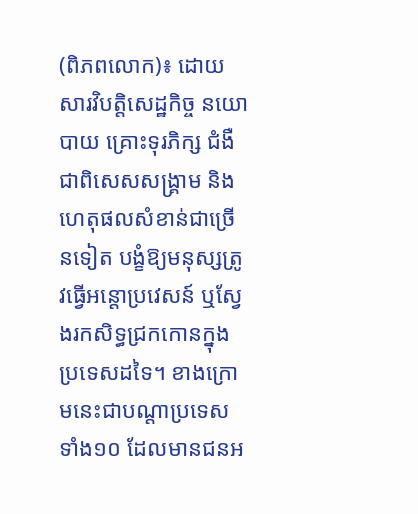(ពិភពលោក)៖ ដោយសារវិបត្តិសេដ្ឋកិច្ច នយោបាយ គ្រោះទុរភិក្ស ជំងឺ ជាពិសេសសង្គ្រាម និងហេតុផលសំខាន់ជាច្រើនទៀត បង្ខំឱ្យមនុស្សត្រូវធ្វើអន្តោប្រវេសន៍ ឬស្វែងរកសិទ្ធជ្រកកោនក្នុងប្រទេសដទៃ។ ខាងក្រោមនេះជាបណ្តាប្រទេសទាំង១០ ដែលមានជនអ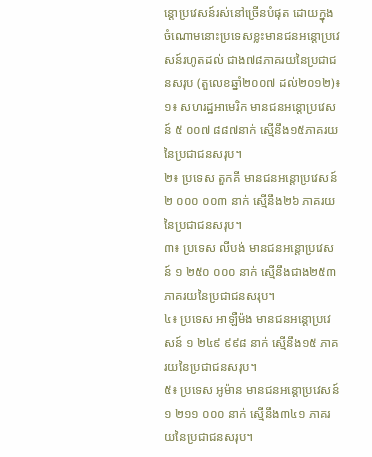ន្តោប្រវេសន៍រស់នៅច្រើនបំផុត ដោយក្នុងចំណោមនោះប្រទេសខ្លះមានជនអន្តោប្រវេសន៍រហូតដល់ ជាង៧៨ភាគរយនៃប្រជាជនសរុប (តួលេខឆ្នាំ២០០៧ ដល់២០១២)៖
១៖ សហរដ្ឋអាមេរិក មានជនអន្តោប្រវេសន៍ ៥ ០០៧ ៨៨៧នាក់ ស្មើនឹង១៥ភាគរយនៃប្រជាជនសរុប។
២៖ ប្រទេស តួកគី មានជនអន្តោប្រវេសន៍ ២ ០០០ ០០៣ នាក់ ស្មើនឹង២៦ ភាគរយនៃប្រជាជនសរុប។
៣៖ ប្រទេស លីបង់ មានជនអន្តោប្រវេសន៍ ១ ២៥០ ០០០ នាក់ ស្មើនឹងជាង២៥៣ ភាគរយនៃប្រជាជនសរុប។
៤៖ ប្រទេស អាឡឺម៉ង មានជនអន្តោប្រវេសន៍ ១ ២៤៩ ៩៩៨ នាក់ ស្មើនឹង១៥ ភាគរយនៃប្រជាជនសរុប។
៥៖ ប្រទេស អូម៉ាន មានជនអន្តោប្រវេសន៍ ១ ២១១ ០០០ នាក់ ស្មើនឹង៣៤១ ភាគរយនៃប្រជាជនសរុប។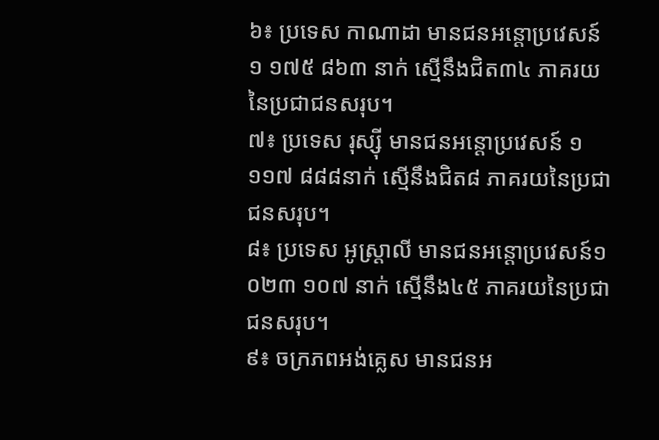៦៖ ប្រទេស កាណាដា មានជនអន្តោប្រវេសន៍ ១ ១៧៥ ៨៦៣ នាក់ ស្មើនឹងជិត៣៤ ភាគរយនៃប្រជាជនសរុប។
៧៖ ប្រទេស រុស្ស៊ី មានជនអន្តោប្រវេសន៍ ១ ១១៧ ៨៨៨នាក់ ស្មើនឹងជិត៨ ភាគរយនៃប្រជាជនសរុប។
៨៖ ប្រទេស អូស្ត្រាលី មានជនអន្តោប្រវេសន៍១ ០២៣ ១០៧ នាក់ ស្មើនឹង៤៥ ភាគរយនៃប្រជាជនសរុប។
៩៖ ចក្រភពអង់គ្លេស មានជនអ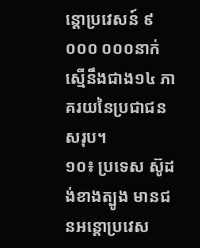ន្តោប្រវេសន៍ ៩ ០០០ ០០០នាក់ ស្មើនឹងជាង១៤ ភាគរយនៃប្រជាជនសរុប។
១០៖ ប្រទេស ស៊ូដង់ខាងត្បូង មានជនអន្តោប្រវេស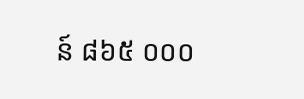ន៍ ៨៦៥ ០០០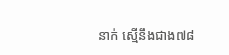នាក់ ស្មើនឹងជាង៧៨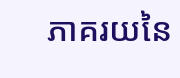ភាគរយនៃ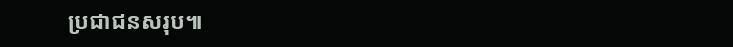ប្រជាជនសរុប៕